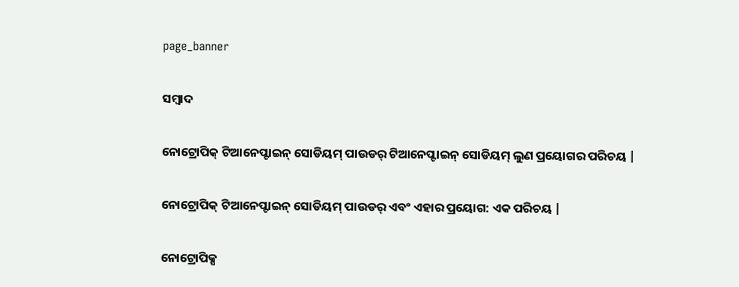page_banner

ସମ୍ବାଦ

ନୋଟ୍ରୋପିକ୍ ଟିଆନେପ୍ଟାଇନ୍ ସୋଡିୟମ୍ ପାଉଡର୍ ଟିଆନେପ୍ଟାଇନ୍ ସୋଡିୟମ୍ ଲୁଣ ପ୍ରୟୋଗର ପରିଚୟ |

ନୋଟ୍ରୋପିକ୍ ଟିଆନେପ୍ଟାଇନ୍ ସୋଡିୟମ୍ ପାଉଡର୍ ଏବଂ ଏହାର ପ୍ରୟୋଗ: ଏକ ପରିଚୟ |

ନୋଟ୍ରୋପିକ୍ସ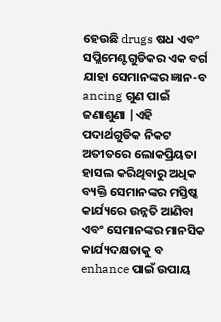ହେଉଛି drugs ଷଧ ଏବଂ ସପ୍ଲିମେଣ୍ଟଗୁଡିକର ଏକ ବର୍ଗ ଯାହା ସେମାନଙ୍କର ଜ୍ଞାନ-ବ ancing ଗୁଣ ପାଇଁ ଜଣାଶୁଣା |ଏହି ପଦାର୍ଥଗୁଡିକ ନିକଟ ଅତୀତରେ ଲୋକପ୍ରିୟତା ହାସଲ କରିଥିବାରୁ ଅଧିକ ବ୍ୟକ୍ତି ସେମାନଙ୍କର ମସ୍ତିଷ୍କ କାର୍ଯ୍ୟରେ ଉନ୍ନତି ଆଣିବା ଏବଂ ସେମାନଙ୍କର ମାନସିକ କାର୍ଯ୍ୟଦକ୍ଷତାକୁ ବ enhance ପାଇଁ ଉପାୟ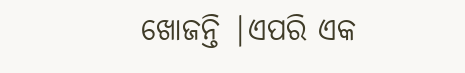ଖୋଜନ୍ତି |ଏପରି ଏକ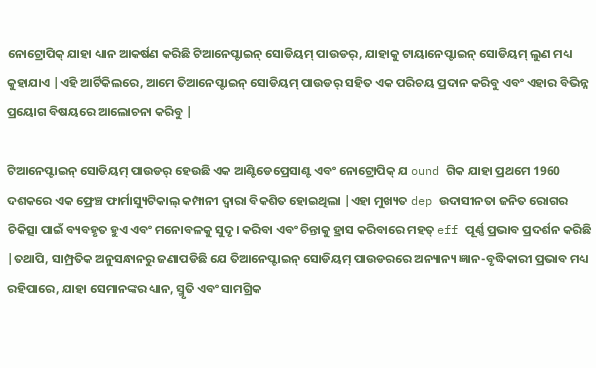ନୋଟ୍ରୋପିକ୍ ଯାହା ଧ୍ୟାନ ଆକର୍ଷଣ କରିଛି ଟିଆନେପ୍ଟାଇନ୍ ସୋଡିୟମ୍ ପାଉଡର୍, ଯାହାକୁ ଟାୟାନେପ୍ଟାଇନ୍ ସୋଡିୟମ୍ ଲୁଣ ମଧ୍ୟ କୁହାଯାଏ |ଏହି ଆର୍ଟିକିଲରେ, ଆମେ ତିଆନେପ୍ଟାଇନ୍ ସୋଡିୟମ୍ ପାଉଡର୍ ସହିତ ଏକ ପରିଚୟ ପ୍ରଦାନ କରିବୁ ଏବଂ ଏହାର ବିଭିନ୍ନ ପ୍ରୟୋଗ ବିଷୟରେ ଆଲୋଚନା କରିବୁ |

ଟିଆନେପ୍ଟାଇନ୍ ସୋଡିୟମ୍ ପାଉଡର୍ ହେଉଛି ଏକ ଆଣ୍ଟିଡେପ୍ରେସାଣ୍ଟ ଏବଂ ନୋଟ୍ରୋପିକ୍ ଯ ound ଗିକ ଯାହା ପ୍ରଥମେ 1960 ଦଶକରେ ଏକ ଫ୍ରେଞ୍ଚ ଫାର୍ମାସ୍ୟୁଟିକାଲ୍ କମ୍ପାନୀ ଦ୍ୱାରା ବିକଶିତ ହୋଇଥିଲା |ଏହା ମୁଖ୍ୟତ dep ଉଦାସୀନତା ଜନିତ ରୋଗର ଚିକିତ୍ସା ପାଇଁ ବ୍ୟବହୃତ ହୁଏ ଏବଂ ମନୋବଳକୁ ସୁଦୃ। କରିବା ଏବଂ ଚିନ୍ତାକୁ ହ୍ରାସ କରିବାରେ ମହତ୍ eff ପୂର୍ଣ୍ଣ ପ୍ରଭାବ ପ୍ରଦର୍ଶନ କରିଛି |ତଥାପି, ସାମ୍ପ୍ରତିକ ଅନୁସନ୍ଧାନରୁ ଜଣାପଡିଛି ଯେ ତିଆନେପ୍ଟାଇନ୍ ସୋଡିୟମ୍ ପାଉଡରରେ ଅନ୍ୟାନ୍ୟ ଜ୍ଞାନ-ବୃଦ୍ଧିକାରୀ ପ୍ରଭାବ ମଧ୍ୟ ରହିପାରେ, ଯାହା ସେମାନଙ୍କର ଧ୍ୟାନ, ସ୍ମୃତି ଏବଂ ସାମଗ୍ରିକ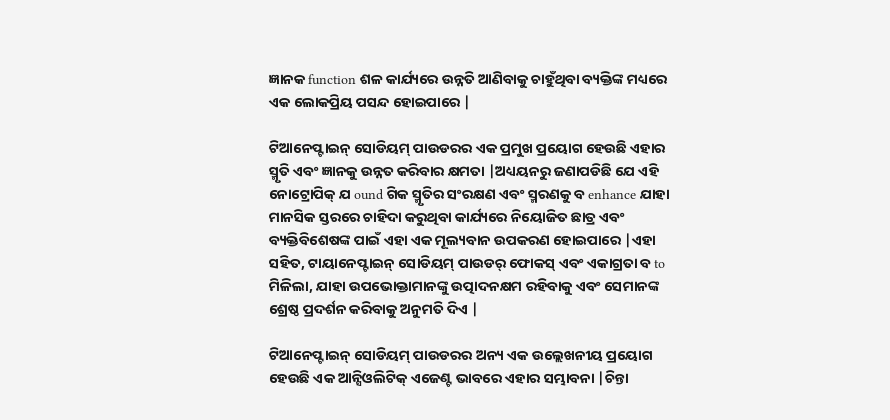ଜ୍ଞାନକ function ଶଳ କାର୍ଯ୍ୟରେ ଉନ୍ନତି ଆଣିବାକୁ ଚାହୁଁଥିବା ବ୍ୟକ୍ତିଙ୍କ ମଧ୍ୟରେ ଏକ ଲୋକପ୍ରିୟ ପସନ୍ଦ ହୋଇପାରେ |

ଟିଆନେପ୍ଟାଇନ୍ ସୋଡିୟମ୍ ପାଉଡରର ଏକ ପ୍ରମୁଖ ପ୍ରୟୋଗ ହେଉଛି ଏହାର ସ୍ମୃତି ଏବଂ ଜ୍ଞାନକୁ ଉନ୍ନତ କରିବାର କ୍ଷମତା |ଅଧ୍ୟୟନରୁ ଜଣାପଡିଛି ଯେ ଏହି ନୋଟ୍ରୋପିକ୍ ଯ ound ଗିକ ସ୍ମୃତିର ସଂରକ୍ଷଣ ଏବଂ ସ୍ମରଣକୁ ବ enhance ଯାହା ମାନସିକ ସ୍ତରରେ ଚାହିଦା କରୁଥିବା କାର୍ଯ୍ୟରେ ନିୟୋଜିତ ଛାତ୍ର ଏବଂ ବ୍ୟକ୍ତିବିଶେଷଙ୍କ ପାଇଁ ଏହା ଏକ ମୂଲ୍ୟବାନ ଉପକରଣ ହୋଇପାରେ |ଏହା ସହିତ, ଟାୟାନେପ୍ଟାଇନ୍ ସୋଡିୟମ୍ ପାଉଡର୍ ଫୋକସ୍ ଏବଂ ଏକାଗ୍ରତା ବ to ମିଳିଲା, ଯାହା ଉପଭୋକ୍ତାମାନଙ୍କୁ ଉତ୍ପାଦନକ୍ଷମ ରହିବାକୁ ଏବଂ ସେମାନଙ୍କ ଶ୍ରେଷ୍ଠ ପ୍ରଦର୍ଶନ କରିବାକୁ ଅନୁମତି ଦିଏ |

ଟିଆନେପ୍ଟାଇନ୍ ସୋଡିୟମ୍ ପାଉଡରର ଅନ୍ୟ ଏକ ଉଲ୍ଲେଖନୀୟ ପ୍ରୟୋଗ ହେଉଛି ଏକ ଆନ୍ସିଓଲିଟିକ୍ ଏଜେଣ୍ଟ ଭାବରେ ଏହାର ସମ୍ଭାବନା |ଚିନ୍ତା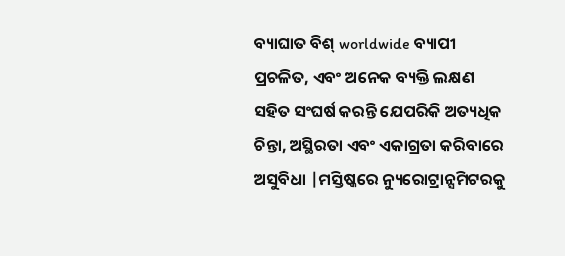ବ୍ୟାଘାତ ବିଶ୍ worldwide ବ୍ୟାପୀ ପ୍ରଚଳିତ, ଏବଂ ଅନେକ ବ୍ୟକ୍ତି ଲକ୍ଷଣ ସହିତ ସଂଘର୍ଷ କରନ୍ତି ଯେପରିକି ଅତ୍ୟଧିକ ଚିନ୍ତା, ଅସ୍ଥିରତା ଏବଂ ଏକାଗ୍ରତା କରିବାରେ ଅସୁବିଧା |ମସ୍ତିଷ୍କରେ ନ୍ୟୁରୋଟ୍ରାନ୍ସମିଟରକୁ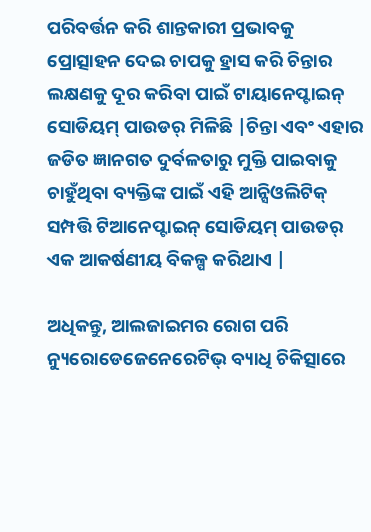ପରିବର୍ତ୍ତନ କରି ଶାନ୍ତକାରୀ ପ୍ରଭାବକୁ ପ୍ରୋତ୍ସାହନ ଦେଇ ଚାପକୁ ହ୍ରାସ କରି ଚିନ୍ତାର ଲକ୍ଷଣକୁ ଦୂର କରିବା ପାଇଁ ଟାୟାନେପ୍ଟାଇନ୍ ସୋଡିୟମ୍ ପାଉଡର୍ ମିଳିଛି |ଚିନ୍ତା ଏବଂ ଏହାର ଜଡିତ ଜ୍ଞାନଗତ ଦୁର୍ବଳତାରୁ ମୁକ୍ତି ପାଇବାକୁ ଚାହୁଁଥିବା ବ୍ୟକ୍ତିଙ୍କ ପାଇଁ ଏହି ଆନ୍ସିଓଲିଟିକ୍ ସମ୍ପତ୍ତି ଟିଆନେପ୍ଟାଇନ୍ ସୋଡିୟମ୍ ପାଉଡର୍ ଏକ ଆକର୍ଷଣୀୟ ବିକଳ୍ପ କରିଥାଏ |

ଅଧିକନ୍ତୁ, ଆଲଜାଇମର ରୋଗ ପରି ନ୍ୟୁରୋଡେଜେନେରେଟିଭ୍ ବ୍ୟାଧି ଚିକିତ୍ସାରେ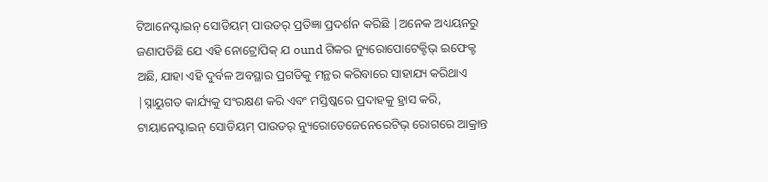ଟିଆନେପ୍ଟାଇନ୍ ସୋଡିୟମ୍ ପାଉଡର୍ ପ୍ରତିଜ୍ଞା ପ୍ରଦର୍ଶନ କରିଛି |ଅନେକ ଅଧ୍ୟୟନରୁ ଜଣାପଡିଛି ଯେ ଏହି ନୋଟ୍ରୋପିକ୍ ଯ ound ଗିକର ନ୍ୟୁରୋପୋଟେକ୍ଟିଭ୍ ଇଫେକ୍ଟ ଅଛି, ଯାହା ଏହି ଦୁର୍ବଳ ଅବସ୍ଥାର ପ୍ରଗତିକୁ ମନ୍ଥର କରିବାରେ ସାହାଯ୍ୟ କରିଥାଏ |ସ୍ନାୟୁଗତ କାର୍ଯ୍ୟକୁ ସଂରକ୍ଷଣ କରି ଏବଂ ମସ୍ତିଷ୍କରେ ପ୍ରଦାହକୁ ହ୍ରାସ କରି, ଟାୟାନେପ୍ଟାଇନ୍ ସୋଡିୟମ୍ ପାଉଡର୍ ନ୍ୟୁରୋଡେଜେନେରେଟିଭ୍ ରୋଗରେ ଆକ୍ରାନ୍ତ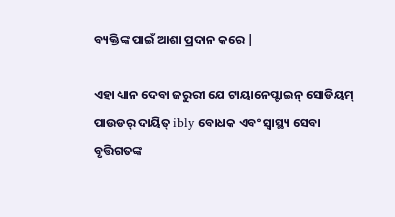ବ୍ୟକ୍ତିଙ୍କ ପାଇଁ ଆଶା ପ୍ରଦାନ କରେ |

ଏହା ଧ୍ୟାନ ଦେବା ଜରୁରୀ ଯେ ଟାୟାନେପ୍ଟାଇନ୍ ସୋଡିୟମ୍ ପାଉଡର୍ ଦାୟିତ୍ ibly ବୋଧକ ଏବଂ ସ୍ୱାସ୍ଥ୍ୟ ସେବା ବୃତ୍ତିଗତଙ୍କ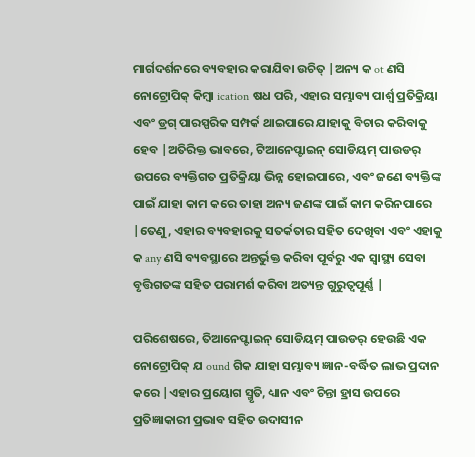ମାର୍ଗଦର୍ଶନରେ ବ୍ୟବହାର କରାଯିବା ଉଚିତ୍ |ଅନ୍ୟ କ ot ଣସି ନୋଟ୍ରୋପିକ୍ କିମ୍ବା ication ଷଧ ପରି, ଏହାର ସମ୍ଭାବ୍ୟ ପାର୍ଶ୍ୱ ପ୍ରତିକ୍ରିୟା ଏବଂ ଡ୍ରଗ୍ ପାରସ୍ପରିକ ସମ୍ପର୍କ ଥାଇପାରେ ଯାହାକୁ ବିଚାର କରିବାକୁ ହେବ |ଅତିରିକ୍ତ ଭାବରେ, ଟିଆନେପ୍ଟାଇନ୍ ସୋଡିୟମ୍ ପାଉଡର୍ ଉପରେ ବ୍ୟକ୍ତିଗତ ପ୍ରତିକ୍ରିୟା ଭିନ୍ନ ହୋଇପାରେ, ଏବଂ ଜଣେ ବ୍ୟକ୍ତିଙ୍କ ପାଇଁ ଯାହା କାମ କରେ ତାହା ଅନ୍ୟ ଜଣଙ୍କ ପାଇଁ କାମ କରିନପାରେ |ତେଣୁ, ଏହାର ବ୍ୟବହାରକୁ ସତର୍କତାର ସହିତ ଦେଖିବା ଏବଂ ଏହାକୁ କ any ଣସି ବ୍ୟବସ୍ଥାରେ ଅନ୍ତର୍ଭୁକ୍ତ କରିବା ପୂର୍ବରୁ ଏକ ସ୍ୱାସ୍ଥ୍ୟ ସେବା ବୃତ୍ତିଗତଙ୍କ ସହିତ ପରାମର୍ଶ କରିବା ଅତ୍ୟନ୍ତ ଗୁରୁତ୍ୱପୂର୍ଣ୍ଣ |

ପରିଶେଷରେ, ତିଆନେପ୍ଟାଇନ୍ ସୋଡିୟମ୍ ପାଉଡର୍ ହେଉଛି ଏକ ନୋଟ୍ରୋପିକ୍ ଯ ound ଗିକ ଯାହା ସମ୍ଭାବ୍ୟ ଜ୍ଞାନ-ବର୍ଦ୍ଧିତ ଲାଭ ପ୍ରଦାନ କରେ |ଏହାର ପ୍ରୟୋଗ ସ୍ମୃତି, ଧ୍ୟାନ ଏବଂ ଚିନ୍ତା ହ୍ରାସ ଉପରେ ପ୍ରତିଜ୍ଞାକାରୀ ପ୍ରଭାବ ସହିତ ଉଦାସୀନ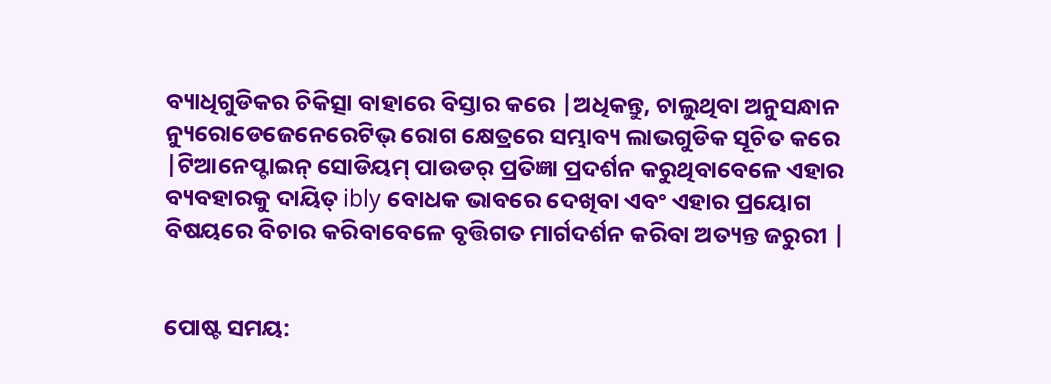ବ୍ୟାଧିଗୁଡିକର ଚିକିତ୍ସା ବାହାରେ ବିସ୍ତାର କରେ |ଅଧିକନ୍ତୁ, ଚାଲୁଥିବା ଅନୁସନ୍ଧାନ ନ୍ୟୁରୋଡେଜେନେରେଟିଭ୍ ରୋଗ କ୍ଷେତ୍ରରେ ସମ୍ଭାବ୍ୟ ଲାଭଗୁଡିକ ସୂଚିତ କରେ |ଟିଆନେପ୍ଟାଇନ୍ ସୋଡିୟମ୍ ପାଉଡର୍ ପ୍ରତିଜ୍ଞା ପ୍ରଦର୍ଶନ କରୁଥିବାବେଳେ ଏହାର ବ୍ୟବହାରକୁ ଦାୟିତ୍ ibly ବୋଧକ ଭାବରେ ଦେଖିବା ଏବଂ ଏହାର ପ୍ରୟୋଗ ବିଷୟରେ ବିଚାର କରିବାବେଳେ ବୃତ୍ତିଗତ ମାର୍ଗଦର୍ଶନ କରିବା ଅତ୍ୟନ୍ତ ଜରୁରୀ |


ପୋଷ୍ଟ ସମୟ: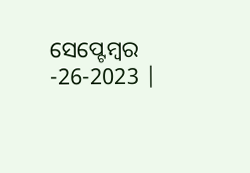ସେପ୍ଟେମ୍ବର -26-2023 |